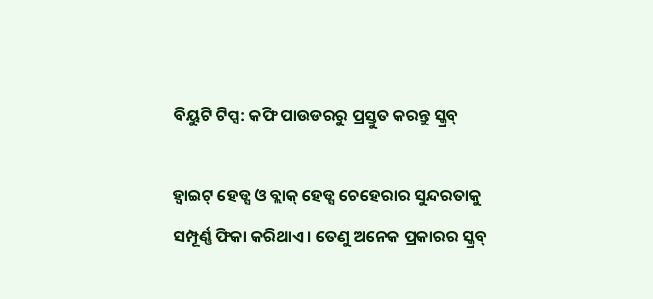ବିୟୁଟି ଟିପ୍ସ: କଫି ପାଉଡରରୁ ପ୍ରସ୍ତୁତ କରନ୍ତୁ ସ୍କ୍ରବ୍

ହ୍ୱାଇଟ୍ ହେଡ୍ସ ଓ ବ୍ଲାକ୍ ହେଡ୍ସ ଚେହେରାର ସୁନ୍ଦରତାକୁ ସମ୍ପୂର୍ଣ୍ଣ ଫିକା କରିଥାଏ । ତେଣୁ ଅନେକ ପ୍ରକାରର ସ୍କ୍ରବ୍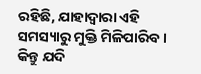ରହିଛି, ଯାହାଦ୍ୱାରା ଏହି ସମସ୍ୟାରୁ ମୁକ୍ତି ମିଳିପାରିବ । କିନ୍ତୁ ଯଦି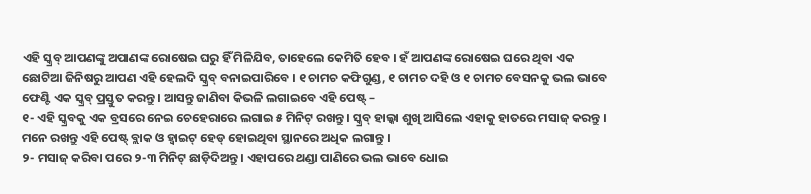ଏହି ସ୍କ୍ରବ୍ ଆପଣଙ୍କୁ ଅପାଣଙ୍କ ରୋଷେଇ ଘରୁ ହିଁ ମିଳିଯିବ, ତାହେଲେ କେମିତି ହେବ । ହଁ ଆପଣଙ୍କ ରୋଷେଇ ଘରେ ଥିବା ଏକ ଛୋଟିଆ ଜିନିଷରୁ ଆପଣ ଏହି ହେଲଦି ସ୍କ୍ରବ୍ ବନାଇପାରିବେ । ୧ ଚାମଚ କଫିଗୁଣ୍ଡ, ୧ ଚାମଚ ଦହି ଓ ୧ ଚାମଚ ବେସନକୁ ଭଲ ଭାବେ ଫେଣ୍ଟି ଏକ ସ୍କ୍ରବ୍ ପ୍ରସ୍ତୁତ କରନ୍ତୁ । ଆସନ୍ତୁ ଜାଣିବା କିଭଳି ଲଗାଇବେ ଏହି ପେଷ୍ଟ୍ –
୧- ଏହି ସ୍କ୍ରବକୁ ଏକ ବ୍ରସରେ ନେଇ ଚେହେରାରେ ଲଗାଇ ୫ ମିନିଟ୍ ରଖନ୍ତୁ । ସ୍କ୍ରବ୍ ହାଲ୍କା ଶୁଖି ଆସିଲେ ଏହାକୁ ହାତରେ ମସାଜ୍ କରନ୍ତୁ । ମନେ ରଖନ୍ତୁ ଏହି ପେଷ୍ଟ୍ ବ୍ଲାକ ଓ ହ୍ୱାଇଟ୍ ହେଡ୍ ହୋଇଥିବା ସ୍ଥାନରେ ଅଧିକ ଲଗାନ୍ତୁ ।
୨- ମସାଜ୍ କରିବା ପରେ ୨-୩ ମିନିଟ୍ ଛାଡ଼ିଦିଅନ୍ତୁ । ଏହାପରେ ଥଣ୍ଡା ପାଣିରେ ଭଲ ଭାବେ ଧୋଇ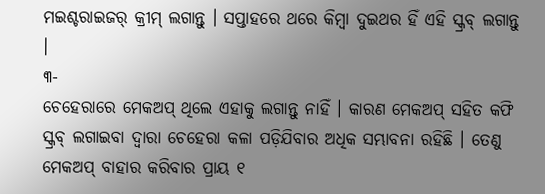ମଇଶ୍ଚରାଇଜର୍ କ୍ରୀମ୍ ଲଗାନ୍ତୁ । ସପ୍ତାହରେ ଥରେ କିମ୍ବା ଦୁଇଥର ହିଁ ଏହି ସ୍କ୍ରବ୍ ଲଗାନ୍ତୁ ।
୩-
ଚେହେରାରେ ମେକଅପ୍ ଥିଲେ ଏହାକୁ ଲଗାନ୍ତୁ ନାହିଁ । କାରଣ ମେକଅପ୍ ସହିତ କଫି ସ୍କ୍ରବ୍ ଲଗାଇବା ଦ୍ୱାରା ଚେହେରା କଳା ପଡ଼ିଯିବାର ଅଧିକ ସମ୍ଭାବନା ରହିଛି । ତେଣୁ ମେକଅପ୍ ବାହାର କରିବାର ପ୍ରାୟ ୧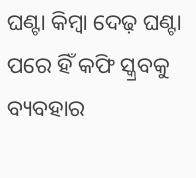ଘଣ୍ଟା କିମ୍ବା ଦେଢ଼ ଘଣ୍ଟା ପରେ ହିଁ କଫି ସ୍କ୍ରବକୁ ବ୍ୟବହାର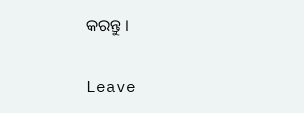କରନ୍ତୁ ।

Leave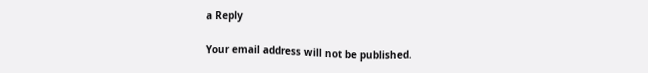a Reply

Your email address will not be published.